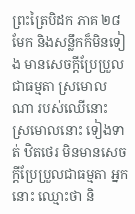ព្រះត្រៃបិដក ភាគ ២៨
មែក និងសន្លឹកក៏មិនទៀង មានសេចក្តីប្រែប្រួលជាធម្មតា ស្រមោលណា របស់ឈើនោះ ស្រមោលនោះ ទៀងទាត់ ឋិតថេរ មិនមានសេចក្តីប្រែប្រួលជាធម្មតា អ្នកនោះ ឈ្មោះថា និ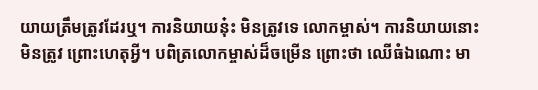យាយត្រឹមត្រូវដែរឬ។ ការនិយាយនុ៎ះ មិនត្រូវទេ លោកម្ចាស់។ ការនិយាយនោះ មិនត្រូវ ព្រោះហេតុអ្វី។ បពិត្រលោកម្ចាស់ដ៏ចម្រើន ព្រោះថា ឈើធំឯណោះ មា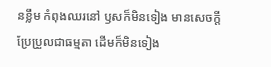នខ្លឹម កំពុងឈរនៅ ឫសក៏មិនទៀង មានសេចក្តីប្រែប្រួលជាធម្មតា ដើមក៏មិនទៀង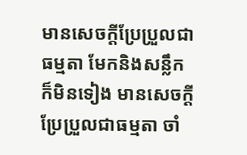មានសេចក្តីប្រែប្រួលជាធម្មតា មែកនិងសន្លឹក ក៏មិនទៀង មានសេចក្តីប្រែប្រួលជាធម្មតា ចាំ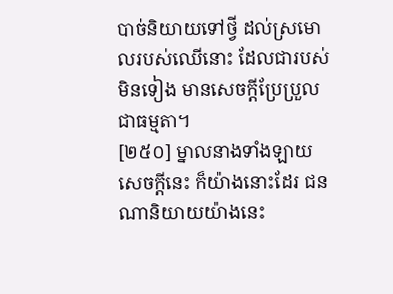បាច់និយាយទៅថ្វី ដល់ស្រមោលរបស់ឈើនោះ ដែលជារបស់មិនទៀង មានសេចក្តីប្រែប្រួលជាធម្មតា។
[២៥០] ម្នាលនាងទាំងឡាយ សេចក្តីនេះ ក៏យ៉ាងនោះដែរ ជនណានិយាយយ៉ាងនេះ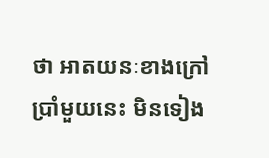ថា អាតយនៈខាងក្រៅប្រាំមួយនេះ មិនទៀង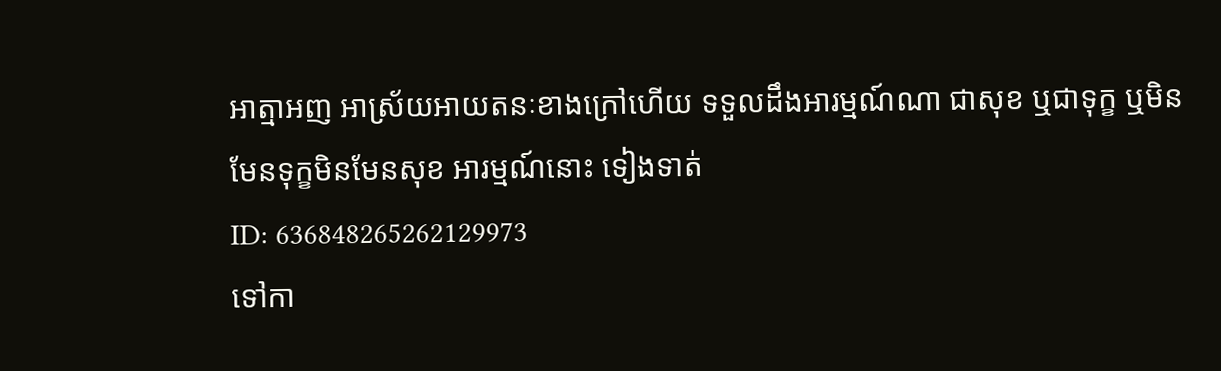អាត្មាអញ អាស្រ័យអាយតនៈខាងក្រៅហើយ ទទួលដឹងអារម្មណ៍ណា ជាសុខ ឬជាទុក្ខ ឬមិនមែនទុក្ខមិនមែនសុខ អារម្មណ៍នោះ ទៀងទាត់
ID: 636848265262129973
ទៅកា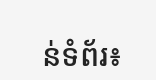ន់ទំព័រ៖